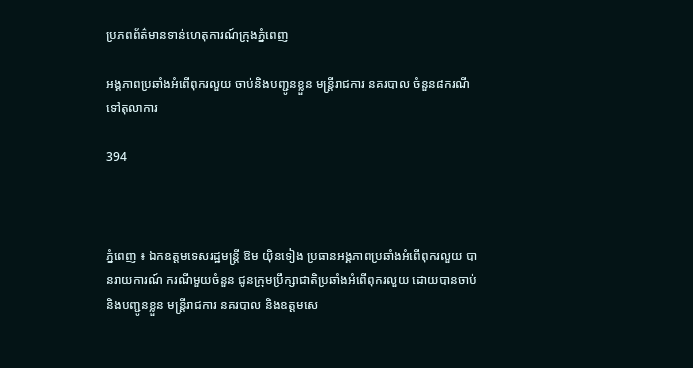ប្រភពព័ត៌មានទាន់ហេតុការណ៍ក្រុងភ្នំពេញ

អង្គភាពប្រឆាំងអំពើពុករលួយ ចាប់និងបញ្ជូនខ្លួន មន្រ្តីរាជការ នគរបាល ចំនួន៨ករណី ទៅតុលាការ

394



ភ្នំពេញ ៖ ឯកឧត្តមទេសរដ្ឋមន្ដ្រី ឱម យ៉ិនទៀង ប្រធានអង្គភាពប្រឆាំងអំពើពុករលួយ បានរាយការណ៍ ករណីមួយចំនួន ជូនក្រុមប្រឹក្សាជាតិប្រឆាំងអំពើពុករលួយ ដោយបានចាប់ និងបញ្ជូនខ្លួន មន្រ្តីរាជការ នគរបាល និងឧត្តមសេ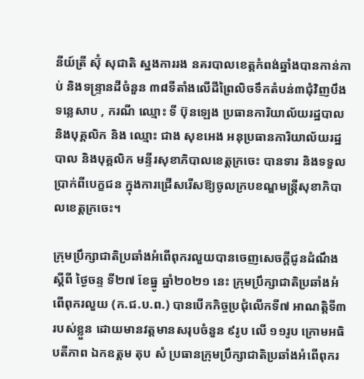នីយ៍ត្រី ស៊ុំ សុជាតិ ស្នងការរង នគរបាលខេត្តកំពង់ឆ្នាំងបានកាន់កាប់ និងទន្ទ្រានដីចំនួន ៣៨ទីតាំងលើដីព្រៃលិចទឹកតំបន់៣ជុំវិញបឹងទន្លេសាប , ករណី ឈ្មោះ ទី ប៊ុនឡេង ប្រធានការិយាល័យរដ្ឋបាល និងបុគ្គលិក និង ឈ្មោះ ជាង សុខអេង អនុប្រធានការិយាល័យរដ្ឋបាល និងបុគ្គលិក មន្ទីរសុខាភិបាលខេត្តក្រចេះ បានទារ និងទទួលប្រាក់ពីបេក្ខជន ក្នុងការជ្រើសរើសឱ្យចូលក្របខណ្ឌមន្ត្រីសុខាភិបាលខេត្តក្រចេះ។

ក្រុមប្រឹក្សាជាតិប្រឆាំងអំពើពុករលួយបានចេញសេចក្តីជូនដំណឹង ស្តីពី ថ្ងៃចន្ទ ទី២៧ ខែធ្នូ ឆ្នាំ២០២១ នេះ ក្រុមប្រឹក្សាជាតិប្រឆាំងអំពើពុករលួយ (ក.ជ.ប.ព.) បានបើកកិច្ចប្រជុំលើកទី៧ អាណត្តិទី៣ របស់ខ្លួន ដោយមានវត្តមានសរុបចំនួន ៩រូប លើ ១១រូប ក្រោមអធិបតីភាព ឯកឧត្តម តុប សំ ប្រធានក្រុមប្រឹក្សាជាតិប្រឆាំងអំពើពុករ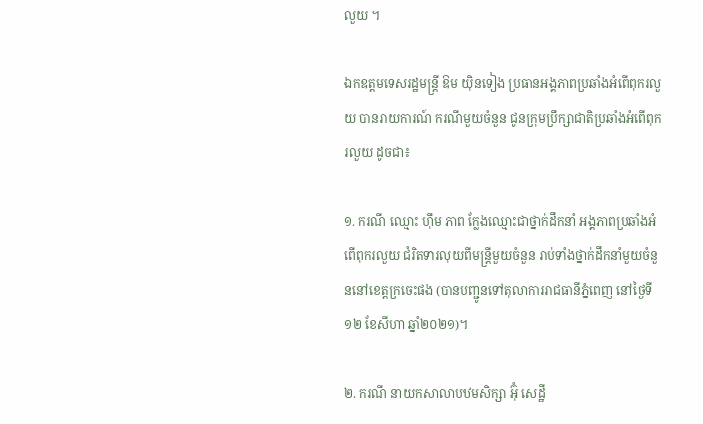លួយ ។

ឯកឧត្តមទេសរដ្ឋមន្ដ្រី ឱម យ៉ិនទៀង ប្រធានអង្គភាពប្រឆាំងអំពើពុករលួយ បានរាយការណ៍ ករណីមួយចំនួន ជូនក្រុមប្រឹក្សាជាតិប្រឆាំងអំពើពុករលួយ ដូចជា៖

១. ករណី ឈ្មោះ ហ៊ឹម ភាព ក្លែងឈ្មោះជាថ្នាក់ដឹកនាំ អង្គភាពប្រឆាំងអំពើពុករលួយ ជំរិតទារលុយពីមន្ត្រីមួយចំនួន រាប់ទាំងថ្នាក់ដឹកនាំមួយចំនួននៅខេត្តក្រចេះផង (បានបញ្ជូនទៅតុលាការរាជធានីភ្នំពេញ នៅថ្ងៃទី១២ ខែសីហា ឆ្នាំ២០២១)។

២. ករណី នាយកសាលាបឋមសិក្សា អ៊ុំ សេដ្ឋី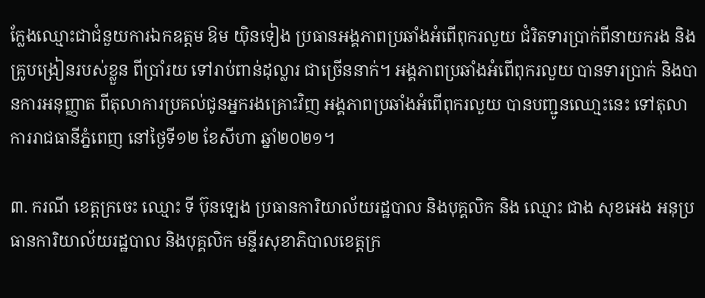ក្លែងឈ្មោះជាជំនួយការឯកឧត្តម ឱម យ៉ិនទៀង ប្រធានអង្គភាពប្រឆាំងអំពើពុករលួយ ជំរិតទារប្រាក់ពីនាយករង និងគ្រូបង្រៀនរបស់ខ្លួន ពីប្រាំរយ ទៅរាប់ពាន់ដុល្លារ ជាច្រើននាក់។ អង្គភាពប្រឆាំងអំពើពុករលួយ បានទារប្រាក់ និងបានការអនុញ្ញាត ពីតុលាការប្រគល់ជូនអ្នករងគ្រោះវិញ អង្គភាពប្រឆាំងអំពើពុករលួយ បានបញ្ជូនឈោ្មះនេះ ទៅតុលាការរាជធានីភ្នំពេញ នៅថ្ងៃទី១២ ខែសីហា ឆ្នាំ២០២១។

៣. ករណី ខេត្តក្រចេះ ឈ្មោះ ទី ប៊ុនឡេង ប្រធានការិយាល័យរដ្ឋបាល និងបុគ្គលិក និង ឈ្មោះ ជាង សុខអេង អនុប្រធានការិយាល័យរដ្ឋបាល និងបុគ្គលិក មន្ទីរសុខាភិបាលខេត្តក្រ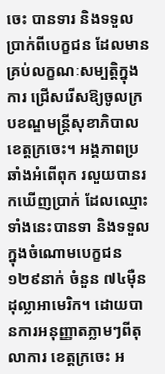ចេះ បានទារ និងទទួលប្រាក់ពីបេក្ខជន ដែលមានគ្រប់លក្ខណៈសម្បត្តិក្នុងការ ជ្រើសរើសឱ្យចូលក្របខណ្ឌមន្ត្រីសុខាភិបាលខេត្តក្រចេះ។ អង្គភាពប្រឆាំងអំពើពុក រលួយបានរកឃើញប្រាក់ ដែលឈ្មោះទាំងនេះបានទា និងទទួលក្នុងចំណោមបេក្ខជន ១២៩នាក់ ចំនួន ៧៤ម៉ឺនដុល្លាអាមេរិក។ ដោយបានការអនុញ្ញាតភ្លាមៗពីតុលាការ ខេត្តក្រចេះ អ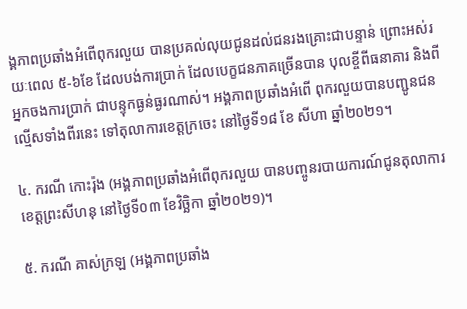ង្គភាពប្រឆាំងអំពើពុករលួយ បានប្រគល់លុយជូនដល់ជនរងគ្រោះជាបន្ទាន់ ព្រោះអស់រយៈពេល ៥-៦ខែ ដែលបង់ការប្រាក់ ដែលបេក្ខជនភាគច្រើនបាន បុលខ្ចីពីធនាគារ និងពីអ្នកចងការប្រាក់ ជាបន្ទុកធ្ងន់ធ្ងរណាស់។ អង្គភាពប្រឆាំងអំពើ ពុករលួយបានបញ្ជូនជនល្មើសទាំងពីរនេះ ទៅតុលាការខេត្តក្រចេះ នៅថ្ងៃទី១៨ ខែ សីហា ឆ្នាំ២០២១។

៤. ករណី កោះរ៉ុង (អង្គភាពប្រឆាំងអំពើពុករលួយ បានបញ្ចូនរបាយការណ៍ជូនតុលាការ ខេត្តព្រះសីហនុ នៅថ្ងៃទី០៣ ខែវិច្ឆិកា ឆ្នាំ២០២១)។

៥. ករណី គាស់ក្រឡ (អង្គភាពប្រឆាំង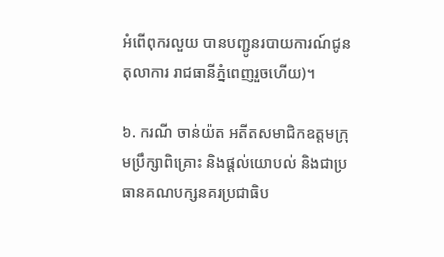អំពើពុករលួយ បានបញ្ជូនរបាយការណ៍ជូនតុលាការ រាជធានីភ្នំពេញរួចហើយ)។

៦. ករណី ចាន់យ៉ត អតីតសមាជិកឧត្តមក្រុមប្រឹក្សាពិគ្រោះ និងផ្តល់យោបល់ និងជាប្រធានគណបក្សនគរប្រជាធិប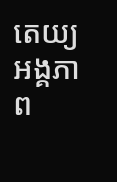តេយ្យ អង្គភាព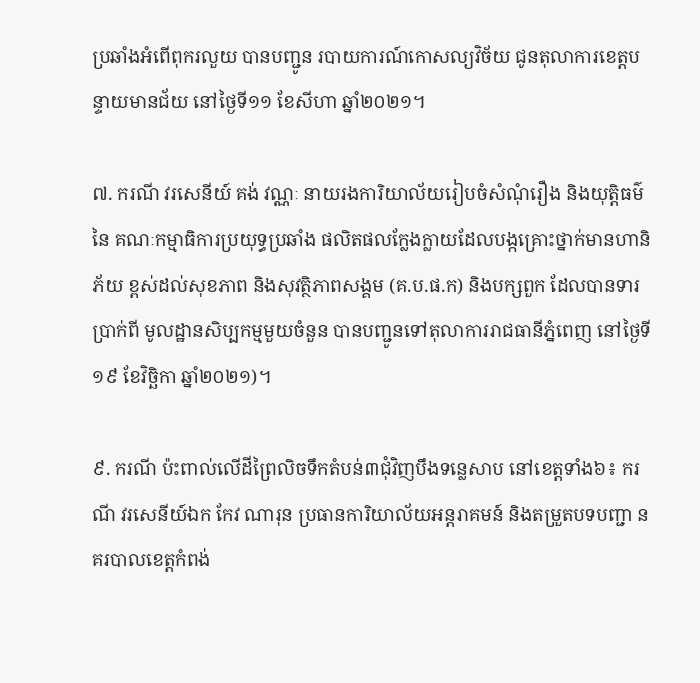ប្រឆាំងអំពើពុករលួយ បានបញ្ជូន របាយការណ៍កោសល្យវិច័យ ជូនតុលាការខេត្តបន្ទាយមានជ័យ នៅថ្ងៃទី១១ ខែសីហា ឆ្នាំ២០២១។

៧. ករណី វរសេនីយ៍ គង់ វណ្ណៈ នាយរងការិយាល័យរៀបចំសំណុំរឿង និងយុត្តិធម៌ នៃ គណៈកម្មាធិការប្រយុទ្ធប្រឆាំង ផលិតផលក្លែងក្លាយដែលបង្កគ្រោះថ្នាក់មានហានិភ័យ ខ្ពស់ដល់សុខភាព និងសុវត្ថិភាពសង្គម (គ.ប.ផ.ក) និងបក្សពួក ដែលបានទារប្រាក់ពី មូលដ្ឋានសិប្បកម្មមួយចំនួន បានបញ្ជូនទៅតុលាការរាជធានីភ្នំពេញ នៅថ្ងៃទី១៩ ខែវិច្ឆិកា ឆ្នាំ២០២១)។

៩. ករណី ប៉ះពាល់លើដីព្រៃលិចទឹកតំបន់៣ជុំវិញបឹងទន្លេសាប នៅខេត្តទាំង៦៖ ករណី វរសេនីយ៍ឯក កែវ ណារុន ប្រធានការិយាល័យអន្តរាគមន៍ និងតម្រួតបទបញ្ជា នគរបាលខេត្តកំពង់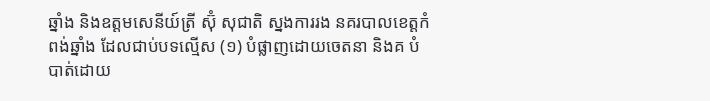ឆ្នាំង និងឧត្តមសេនីយ៍ត្រី ស៊ុំ សុជាតិ ស្នងការរង នគរបាលខេត្តកំពង់ឆ្នាំង ដែលជាប់បទល្មើស (១) បំផ្លាញដោយចេតនា និងគ បំបាត់ដោយ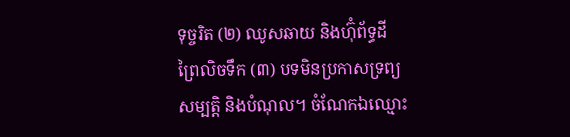ទុច្ចរិត (២) ឈូសឆាយ និងហ៊ុំព័ទ្ធដីព្រៃលិចទឹក (៣) បទមិនប្រកាសទ្រព្យសម្បត្តិ និងបំណុល។ ចំណែកឯឈ្មោះ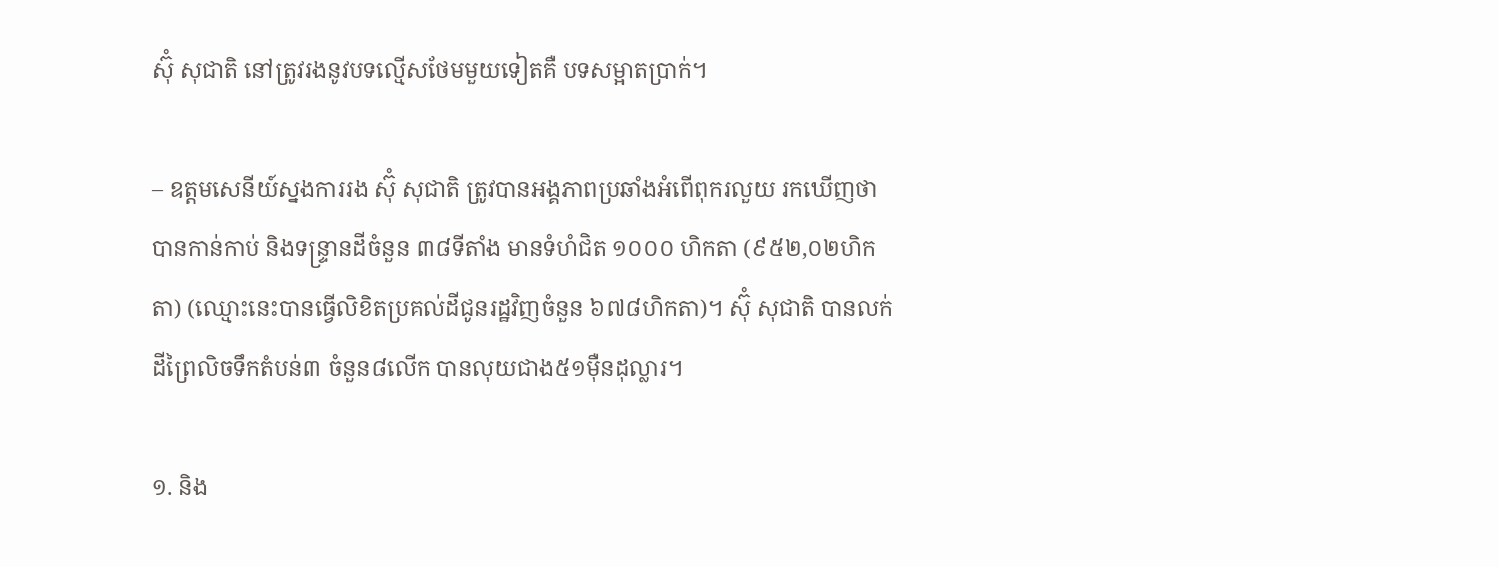ស៊ុំ សុជាតិ នៅត្រូវរងនូវបទល្មើសថែមមួយទៀតគឺ បទសម្អាតប្រាក់។

– ឧត្តមសេនីយ៍ស្នងការរង ស៊ុំ សុជាតិ ត្រូវបានអង្គភាពប្រឆាំងអំពើពុករលួយ រកឃើញថា បានកាន់កាប់ និងទន្ទ្រានដីចំនួន ៣៨ទីតាំង មានទំហំជិត ១០០០ ហិកតា (៩៥២,០២ហិកតា) (ឈ្មោះនេះបានធ្វើលិខិតប្រគល់ដីជូនរដ្ឋវិញចំនួន ៦៧៨ហិកតា)។ ស៊ុំ សុជាតិ បានលក់ដីព្រៃលិចទឹកតំបន់៣ ចំនួន៨លើក បានលុយជាង៥១ម៉ឺនដុល្លារ។

១. និង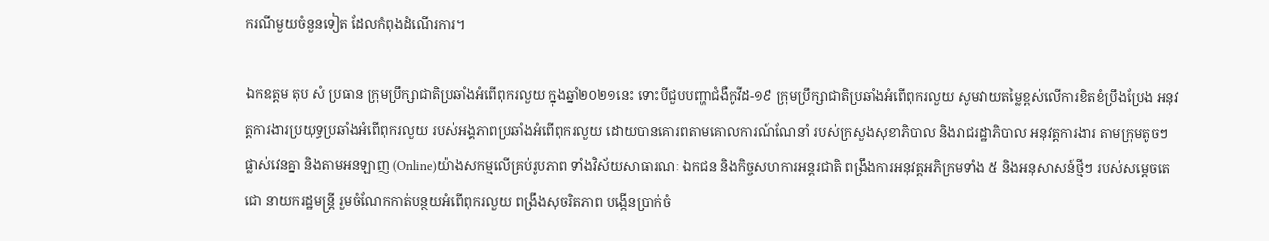ករណីមួយចំនួនទៀត ដែលកំពុងដំណើរការ។

ឯកឧត្តម តុប សំ ប្រធាន ក្រុមប្រឹក្សាជាតិប្រឆាំងអំពើពុករលួយ ក្នុងឆ្នាំ២០២១នេះ ទោះបីជួបបញ្ហាជំងឺកូវីដ-១៩ ក្រុមប្រឹក្សាជាតិប្រឆាំងអំពើពុករលួយ សូមវាយតម្លៃខ្ពស់លើការខិតខំប្រឹងប្រែង អនុវត្តការងារប្រយុទ្ធប្រឆាំងអំពើពុករលួយ របស់អង្គភាពប្រឆាំងអំពើពុករលួយ ដោយបានគោរពតាមគោលការណ៍ណែនាំ របស់ក្រសួងសុខាភិបាល និងរាជរដ្ឋាភិបាល អនុវត្តការងារ តាមក្រុមតូចៗ ផ្លាស់វេនគ្នា និងតាមអនឡាញ (Online)យ៉ាងសកម្មលើគ្រប់រូបភាព ទាំងវិស័យសាធារណៈ ឯកជន និងកិច្ចសហការអន្តរជាតិ ពង្រឹងការអនុវត្តអភិក្រមទាំង ៥ និងអនុសាសន៍ថ្មីៗ របស់សម្តេចតេជោ នាយករដ្ឋមន្ត្រី រួមចំណែកកាត់បន្ថយអំពើពុករលួយ ពង្រឹងសុចរិតភាព បង្កើនប្រាក់ចំ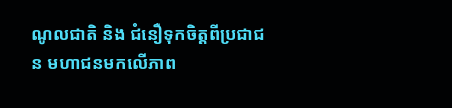ណូលជាតិ និង ជំនឿទុកចិត្តពីប្រជាជន មហាជនមកលើភាព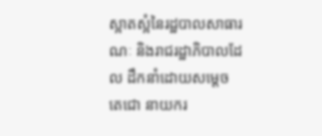ស្អាតស្អំនៃរដ្ឋបាលសាធារណៈ និងរាជរដ្ឋាភិបាលដែល ដឹកនាំដោយសម្ដេចតេជោ នាយករ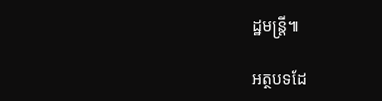ដ្ឋមន្ត្រី៕

អត្ថបទដែ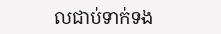លជាប់ទាក់ទង